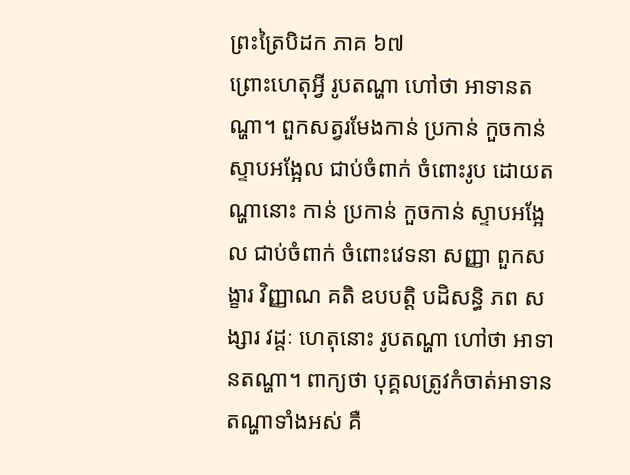ព្រះត្រៃបិដក ភាគ ៦៧
ព្រោះហេតុអ្វី រូបតណ្ហា ហៅថា អាទានតណ្ហា។ ពួកសត្វរមែងកាន់ ប្រកាន់ កួចកាន់ ស្ទាបអង្អែល ជាប់ចំពាក់ ចំពោះរូប ដោយតណ្ហានោះ កាន់ ប្រកាន់ កួចកាន់ ស្ទាបអង្អែល ជាប់ចំពាក់ ចំពោះវេទនា សញ្ញា ពួកសង្ខារ វិញ្ញាណ គតិ ឧបបត្តិ បដិសន្ធិ ភព សង្សារ វដ្តៈ ហេតុនោះ រូបតណ្ហា ហៅថា អាទានតណ្ហា។ ពាក្យថា បុគ្គលត្រូវកំចាត់អាទានតណ្ហាទាំងអស់ គឺ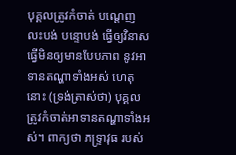បុគ្គលត្រូវកំចាត់ បណ្តេញ លះបង់ បន្ទោបង់ ធ្វើឲ្យវិនាស ធ្វើមិនឲ្យមានបែបភាព នូវអាទានតណ្ហាទាំងអស់ ហេតុនោះ (ទ្រង់ត្រាស់ថា) បុគ្គលត្រូវកំចាត់អាទានតណ្ហាទាំងអស់។ ពាក្យថា ភទ្រ្ទាវុធ របស់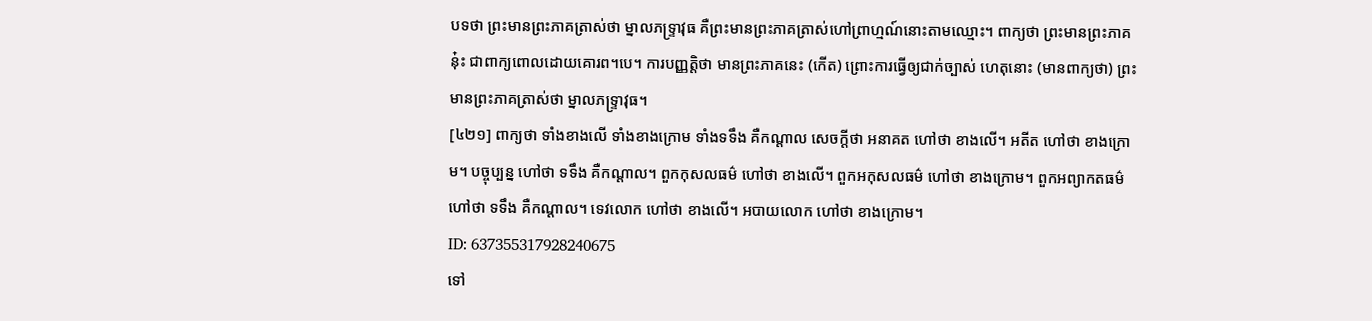បទថា ព្រះមានព្រះភាគត្រាស់ថា ម្នាលភទ្រ្ទាវុធ គឺព្រះមានព្រះភាគត្រាស់ហៅព្រាហ្មណ៍នោះតាមឈ្មោះ។ ពាក្យថា ព្រះមានព្រះភាគនុ៎ះ ជាពាក្យពោលដោយគោរព។បេ។ ការបញ្ញត្តិថា មានព្រះភាគនេះ (កើត) ព្រោះការធ្វើឲ្យជាក់ច្បាស់ ហេតុនោះ (មានពាក្យថា) ព្រះមានព្រះភាគត្រាស់ថា ម្នាលភទ្រ្ទាវុធ។
[៤២១] ពាក្យថា ទាំងខាងលើ ទាំងខាងក្រោម ទាំងទទឹង គឺកណ្តាល សេចក្តីថា អនាគត ហៅថា ខាងលើ។ អតីត ហៅថា ខាងក្រោម។ បច្ចុប្បន្ន ហៅថា ទទឹង គឺកណ្តាល។ ពួកកុសលធម៌ ហៅថា ខាងលើ។ ពួកអកុសលធម៌ ហៅថា ខាងក្រោម។ ពួកអព្យាកតធម៌ ហៅថា ទទឹង គឺកណ្តាល។ ទេវលោក ហៅថា ខាងលើ។ អបាយលោក ហៅថា ខាងក្រោម។
ID: 637355317928240675
ទៅ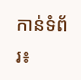កាន់ទំព័រ៖